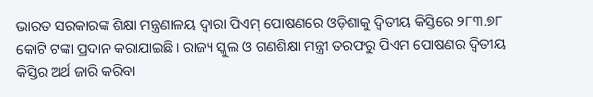ଭାରତ ସରକାରଙ୍କ ଶିକ୍ଷା ମନ୍ତ୍ରଣାଳୟ ଦ୍ୱାରା ପିଏମ୍ ପୋଷଣରେ ଓଡ଼ିଶାକୁ ଦ୍ୱିତୀୟ କିସ୍ତିରେ ୨୮୩.୭୮ କୋଟି ଟଙ୍କା ପ୍ରଦାନ କରାଯାଇଛି। ରାଜ୍ୟ ସ୍କୁଲ ଓ ଗଣଶିକ୍ଷା ମନ୍ତ୍ରୀ ତରଫରୁ ପିଏମ ପୋଷଣର ଦ୍ୱିତୀୟ କିସ୍ତିର ଅର୍ଥ ଜାରି କରିବା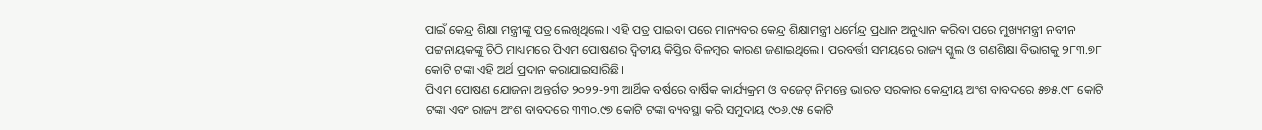ପାଇଁ କେନ୍ଦ୍ର ଶିକ୍ଷା ମନ୍ତ୍ରୀଙ୍କୁ ପତ୍ର ଲେଖିଥିଲେ। ଏହି ପତ୍ର ପାଇବା ପରେ ମାନ୍ୟବର କେନ୍ଦ୍ର ଶିକ୍ଷାମନ୍ତ୍ରୀ ଧର୍ମେନ୍ଦ୍ର ପ୍ରଧାନ ଅନୁଧ୍ୟାନ କରିବା ପରେ ମୁଖ୍ୟମନ୍ତ୍ରୀ ନବୀନ ପଟ୍ଟନାୟକଙ୍କୁ ଚିଠି ମାଧ୍ୟମରେ ପିଏମ ପୋଷଣର ଦ୍ୱିତୀୟ କିସ୍ତିର ବିଳମ୍ବର କାରଣ ଜଣାଇଥିଲେ। ପରବର୍ତ୍ତୀ ସମୟରେ ରାଜ୍ୟ ସ୍କୁଲ ଓ ଗଣଶିକ୍ଷା ବିଭାଗକୁ ୨୮୩.୭୮ କୋଟି ଟଙ୍କା ଏହି ଅର୍ଥ ପ୍ରଦାନ କରାଯାଇସାରିଛି।
ପିଏମ ପୋଷଣ ଯୋଜନା ଅନ୍ତର୍ଗତ ୨୦୨୨-୨୩ ଆର୍ଥିକ ବର୍ଷରେ ବାର୍ଷିକ କାର୍ଯ୍ୟକ୍ରମ ଓ ବଜେଟ୍ ନିମନ୍ତେ ଭାରତ ସରକାର କେନ୍ଦ୍ରୀୟ ଅଂଶ ବାବଦରେ ୫୭୫.୯୮ କୋଟି ଟଙ୍କା ଏବଂ ରାଜ୍ୟ ଅଂଶ ବାବଦରେ ୩୩୦.୯୭ କୋଟି ଟଙ୍କା ବ୍ୟବସ୍ଥା କରି ସମୁଦାୟ ୯୦୬.୯୫ କୋଟି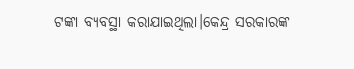ଟଙ୍କା ବ୍ୟବସ୍ଥା କରାଯାଇଥିଲା।କେନ୍ଦ୍ର ସରକାରଙ୍କ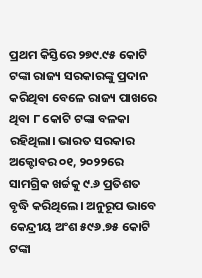ପ୍ରଥମ କିସ୍ତିରେ ୨୭୯.୯୫ କୋଟି ଟଙ୍କା ରାଜ୍ୟ ସରକାରଙ୍କୁ ପ୍ରଦାନ କରିଥିବା ବେଳେ ରାଜ୍ୟ ପାଖରେ ଥିବା ୮ କୋଟି ଟଙ୍କା ବଳକା ରହିଥିଲା। ଭାରତ ସରକାର ଅକ୍ଟୋବର ୦୧, ୨୦୨୨ରେ ସାମଗ୍ରିକ ଖର୍ଚ୍ଚକୁ ୯.୬ ପ୍ରତିଶତ ବୃଦ୍ଧି କରିଥିଲେ। ଅନୁରୂପ ଭାବେ କେନ୍ଦ୍ରୀୟ ଅଂଶ ୫୯୬.୭୫ କୋଟି ଟଙ୍କା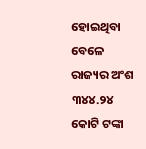ହୋଇଥିବା ବେଳେ ରାଜ୍ୟର ଅଂଶ ୩୪୪.୨୪ କୋଟି ଟଙ୍କା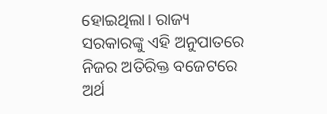ହୋଇଥିଲା। ରାଜ୍ୟ ସରକାରଙ୍କୁ ଏହି ଅନୁପାତରେ ନିଜର ଅତିରିକ୍ତ ବଜେଟରେ ଅର୍ଥ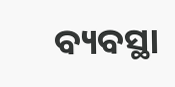ବ୍ୟବସ୍ଥା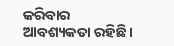କରିବାର ଆବଶ୍ୟକତା ରହିଛି ।